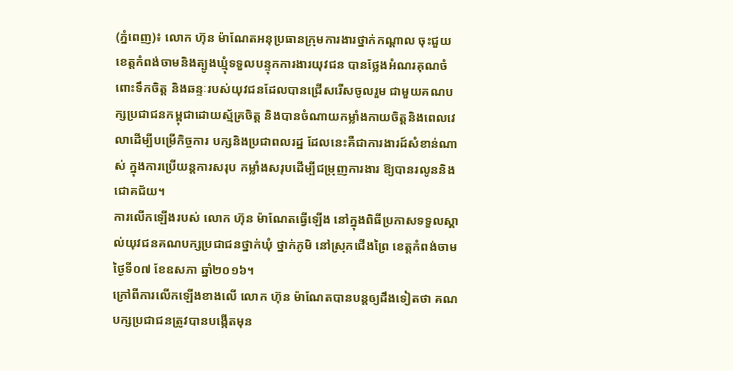(ភ្នំពេញ)៖ លោក ហ៊ុន ម៉ាណែតអនុប្រធានក្រុមការងារថ្នាក់កណ្តាល ចុះជួយខេត្តកំពង់ចាមនិងត្បូងឃ្មុំទទួលបន្ទុកការងារយុវជន បានថ្លែងអំណរគុណចំពោះទឹកចិត្ត និងឆន្ទៈរបស់យុវជនដែលបានជ្រើសរើសចូលរួម ជាមួយគណបក្សប្រជាជនកម្ពុជាដោយស្ម័គ្រចិត្ត និងបានចំណាយកម្លាំងកាយចិត្តនិងពេលវេលាដើម្បីបម្រើកិច្ចការ បក្សនិងប្រជាពលរដ្ឋ ដែលនេះគឺជាការងារដ៍សំខាន់ណាស់ ក្នុងការប្រើយន្តការសរុប កម្លាំងសរុបដើម្បីជម្រុញការងារ ឱ្យបានរលូននិងជោគជ័យ។
ការលើកឡើងរបស់ លោក ហ៊ុន ម៉ាណែតធ្វើឡើង នៅក្នុងពិធីប្រកាសទទួលស្គាល់យុវជនគណបក្សប្រជាជនថ្នាក់ឃុំ ថ្នាក់ភូមិ នៅស្រុកជើងព្រៃ ខេត្តកំពង់ចាម ថ្ងៃទី០៧ ខែឧសភា ឆ្នាំ២០១៦។
ក្រៅពីការលើកឡើងខាងលើ លោក ហ៊ុន ម៉ាណែតបានបន្តឲ្យដឹងទៀតថា គណបក្សប្រជាជនត្រូវបានបង្កើតមុន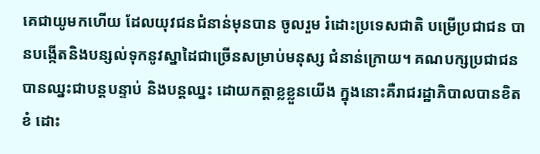គេជាយូមកហើយ ដែលយុវជនជំនាន់មុនបាន ចូលរួម រំដោះប្រទេសជាតិ បម្រើប្រជាជន បានបង្កើតនិងបន្សល់ទុកនូវស្នាដៃជាច្រើនសម្រាប់មនុស្ស ជំនាន់ក្រោយ។ គណបក្សប្រជាជនបានឈ្នះជាបន្តបន្ទាប់ និងបន្តឈ្នះ ដោយកត្តាខ្លខ្លួនយើង ក្នុងនោះគឺរាជរដ្ឋាភិបាលបានខិតខំ ដោះ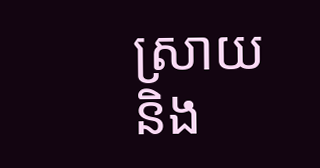ស្រាយនិង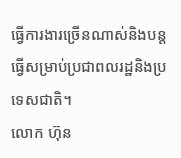ធ្វើការងារច្រើនណាស់និងបន្តធ្វើសម្រាប់ប្រជាពលរដ្ឋនិងប្រទេសជាតិ។
លោក ហ៊ុន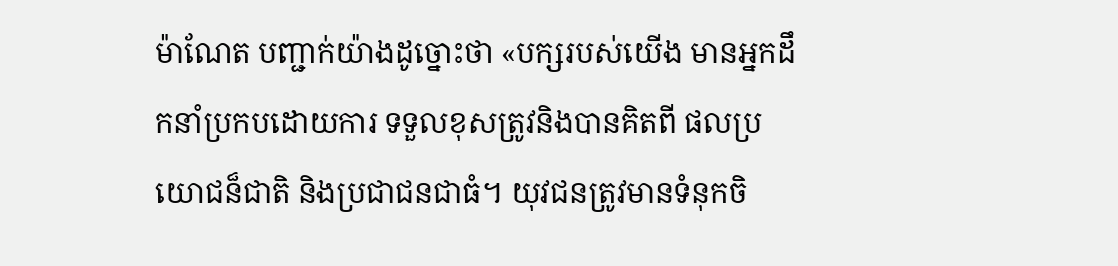ម៉ាណែត បញ្ជាក់យ៉ាងដូច្នោះថា «បក្សរបស់យើង មានអ្នកដឹកនាំប្រកបដោយការ ទទួលខុសត្រូវនិងបានគិតពី ផលប្រយោជន៏ជាតិ និងប្រជាជនជាធំ។ យុវជនត្រូវមានទំនុកចិ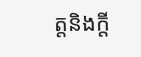ត្តនិងក្តី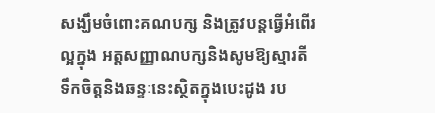សង្ឃឹមចំពោះគណបក្ស និងត្រូវបន្តធ្វើអំពើរល្អក្នុង អត្តសញ្ញាណបក្សនិងសូមឱ្យស្មារតី ទឹកចិត្តនិងឆន្ទៈនេះស្ថិតក្នុងបេះដូង រប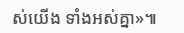ស់យើង ទាំងអស់គ្នា»៕